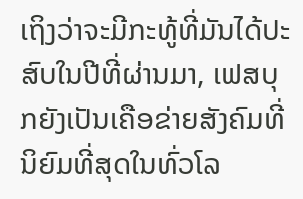ເຖິງວ່າຈະມີກະທູ້ທີ່ມັນໄດ້ປະສົບໃນປີທີ່ຜ່ານມາ, ເຟສບຸກຍັງເປັນເຄືອຂ່າຍສັງຄົມທີ່ນິຍົມທີ່ສຸດໃນທົ່ວໂລ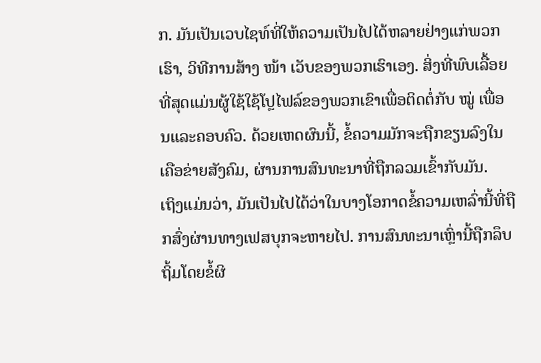ກ. ມັນເປັນເວບໄຊທ໌ທີ່ໃຫ້ຄວາມເປັນໄປໄດ້ຫລາຍຢ່າງແກ່ພວກເຮົາ, ວິທີການສ້າງ ໜ້າ ເວັບຂອງພວກເຮົາເອງ. ສິ່ງທີ່ພົບເລື້ອຍທີ່ສຸດແມ່ນຜູ້ໃຊ້ໃຊ້ໂປຼໄຟລ໌ຂອງພວກເຂົາເພື່ອຕິດຕໍ່ກັບ ໝູ່ ເພື່ອນແລະຄອບຄົວ. ດ້ວຍເຫດຜົນນີ້, ຂໍ້ຄວາມມັກຈະຖືກຂຽນລົງໃນເຄືອຂ່າຍສັງຄົມ, ຜ່ານການສົນທະນາທີ່ຖືກລວມເຂົ້າກັບມັນ.
ເຖິງແມ່ນວ່າ, ມັນເປັນໄປໄດ້ວ່າໃນບາງໂອກາດຂໍ້ຄວາມເຫລົ່ານີ້ທີ່ຖືກສົ່ງຜ່ານທາງເຟສບຸກຈະຫາຍໄປ. ການສົນທະນາເຫຼົ່ານີ້ຖືກລຶບຖິ້ມໂດຍຂໍ້ຜິ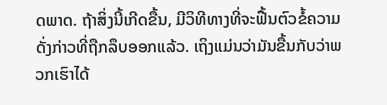ດພາດ. ຖ້າສິ່ງນີ້ເກີດຂື້ນ, ມີວິທີທາງທີ່ຈະຟື້ນຕົວຂໍ້ຄວາມດັ່ງກ່າວທີ່ຖືກລຶບອອກແລ້ວ. ເຖິງແມ່ນວ່າມັນຂື້ນກັບວ່າພວກເຮົາໄດ້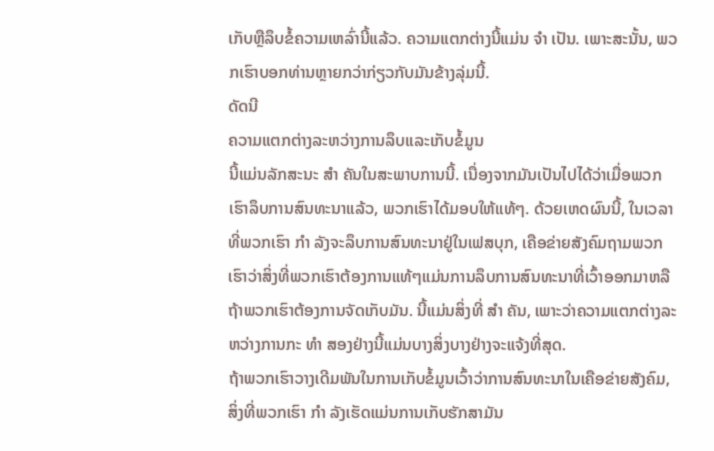ເກັບຫຼືລຶບຂໍ້ຄວາມເຫລົ່ານີ້ແລ້ວ. ຄວາມແຕກຕ່າງນີ້ແມ່ນ ຈຳ ເປັນ. ເພາະສະນັ້ນ, ພວກເຮົາບອກທ່ານຫຼາຍກວ່າກ່ຽວກັບມັນຂ້າງລຸ່ມນີ້.
ດັດນີ
ຄວາມແຕກຕ່າງລະຫວ່າງການລຶບແລະເກັບຂໍ້ມູນ
ນີ້ແມ່ນລັກສະນະ ສຳ ຄັນໃນສະພາບການນີ້. ເນື່ອງຈາກມັນເປັນໄປໄດ້ວ່າເມື່ອພວກເຮົາລຶບການສົນທະນາແລ້ວ, ພວກເຮົາໄດ້ມອບໃຫ້ແທ້ໆ. ດ້ວຍເຫດຜົນນີ້, ໃນເວລາທີ່ພວກເຮົາ ກຳ ລັງຈະລຶບການສົນທະນາຢູ່ໃນເຟສບຸກ, ເຄືອຂ່າຍສັງຄົມຖາມພວກເຮົາວ່າສິ່ງທີ່ພວກເຮົາຕ້ອງການແທ້ໆແມ່ນການລຶບການສົນທະນາທີ່ເວົ້າອອກມາຫລືຖ້າພວກເຮົາຕ້ອງການຈັດເກັບມັນ. ນີ້ແມ່ນສິ່ງທີ່ ສຳ ຄັນ, ເພາະວ່າຄວາມແຕກຕ່າງລະຫວ່າງການກະ ທຳ ສອງຢ່າງນີ້ແມ່ນບາງສິ່ງບາງຢ່າງຈະແຈ້ງທີ່ສຸດ.
ຖ້າພວກເຮົາວາງເດີມພັນໃນການເກັບຂໍ້ມູນເວົ້າວ່າການສົນທະນາໃນເຄືອຂ່າຍສັງຄົມ, ສິ່ງທີ່ພວກເຮົາ ກຳ ລັງເຮັດແມ່ນການເກັບຮັກສາມັນ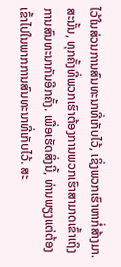ໄວ້ໃນສ່ວນການສົນທະນາທີ່ເກັບໄວ້, ເຊິ່ງພວກເຮົາຫາກໍ່ສ້າງມາ. ສະນັ້ນ, ທຸກຄັ້ງທີ່ພວກເຮົາຕ້ອງການພວກເຮົາສາມາດເຂົ້າເຖິງການສົນທະນາກັນອີກຄັ້ງ. ເພື່ອເຮັດສິ່ງນີ້, ທ່ານພຽງແຕ່ຕ້ອງເຂົ້າໄປໃນພາກການສົນທະນາທີ່ເກັບໄວ້. ສະ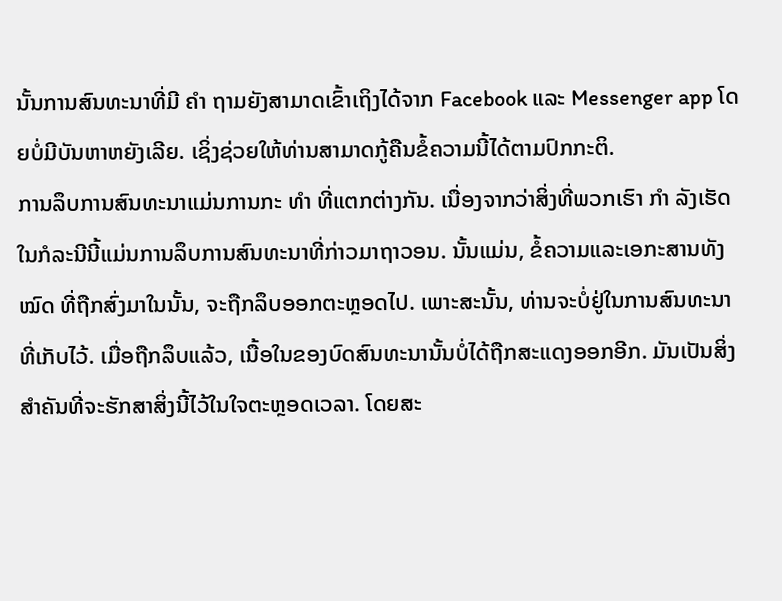ນັ້ນການສົນທະນາທີ່ມີ ຄຳ ຖາມຍັງສາມາດເຂົ້າເຖິງໄດ້ຈາກ Facebook ແລະ Messenger app ໂດຍບໍ່ມີບັນຫາຫຍັງເລີຍ. ເຊິ່ງຊ່ວຍໃຫ້ທ່ານສາມາດກູ້ຄືນຂໍ້ຄວາມນີ້ໄດ້ຕາມປົກກະຕິ.
ການລຶບການສົນທະນາແມ່ນການກະ ທຳ ທີ່ແຕກຕ່າງກັນ. ເນື່ອງຈາກວ່າສິ່ງທີ່ພວກເຮົາ ກຳ ລັງເຮັດໃນກໍລະນີນີ້ແມ່ນການລຶບການສົນທະນາທີ່ກ່າວມາຖາວອນ. ນັ້ນແມ່ນ, ຂໍ້ຄວາມແລະເອກະສານທັງ ໝົດ ທີ່ຖືກສົ່ງມາໃນນັ້ນ, ຈະຖືກລຶບອອກຕະຫຼອດໄປ. ເພາະສະນັ້ນ, ທ່ານຈະບໍ່ຢູ່ໃນການສົນທະນາທີ່ເກັບໄວ້. ເມື່ອຖືກລຶບແລ້ວ, ເນື້ອໃນຂອງບົດສົນທະນານັ້ນບໍ່ໄດ້ຖືກສະແດງອອກອີກ. ມັນເປັນສິ່ງສໍາຄັນທີ່ຈະຮັກສາສິ່ງນີ້ໄວ້ໃນໃຈຕະຫຼອດເວລາ. ໂດຍສະ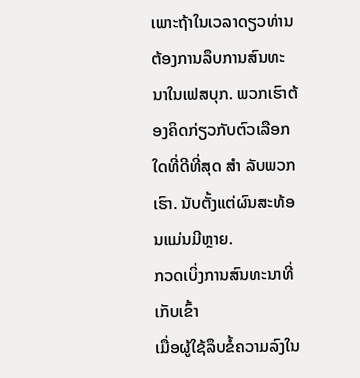ເພາະຖ້າໃນເວລາດຽວທ່ານຕ້ອງການລຶບການສົນທະນາໃນເຟສບຸກ. ພວກເຮົາຕ້ອງຄິດກ່ຽວກັບຕົວເລືອກໃດທີ່ດີທີ່ສຸດ ສຳ ລັບພວກເຮົາ. ນັບຕັ້ງແຕ່ຜົນສະທ້ອນແມ່ນມີຫຼາຍ.
ກວດເບິ່ງການສົນທະນາທີ່ເກັບເຂົ້າ
ເມື່ອຜູ້ໃຊ້ລຶບຂໍ້ຄວາມລົງໃນ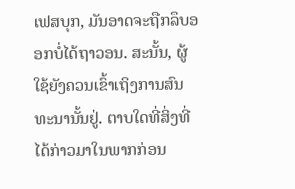ເຟສບຸກ, ມັນອາດຈະຖືກລຶບອອກບໍ່ໄດ້ຖາວອນ. ສະນັ້ນ, ຜູ້ໃຊ້ຍັງຄວນເຂົ້າເຖິງການສົນທະນານັ້ນຢູ່. ຕາບໃດທີ່ສິ່ງທີ່ໄດ້ກ່າວມາໃນພາກກ່ອນ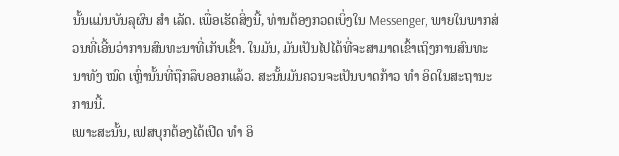ນັ້ນແມ່ນບັນລຸຜົນ ສຳ ເລັດ. ເພື່ອເຮັດສິ່ງນີ້, ທ່ານຕ້ອງກວດເບິ່ງໃນ Messenger, ພາຍໃນພາກສ່ວນທີ່ເອີ້ນວ່າການສົນທະນາທີ່ເກັບເຂົ້າ. ໃນມັນ, ມັນເປັນໄປໄດ້ທີ່ຈະສາມາດເຂົ້າເຖິງການສົນທະນາທັງ ໝົດ ເຫຼົ່ານັ້ນທີ່ຖືກລຶບອອກແລ້ວ. ສະນັ້ນມັນຄວນຈະເປັນບາດກ້າວ ທຳ ອິດໃນສະຖານະການນີ້.
ເພາະສະນັ້ນ, ເຟສບຸກຕ້ອງໄດ້ເປີດ ທຳ ອິ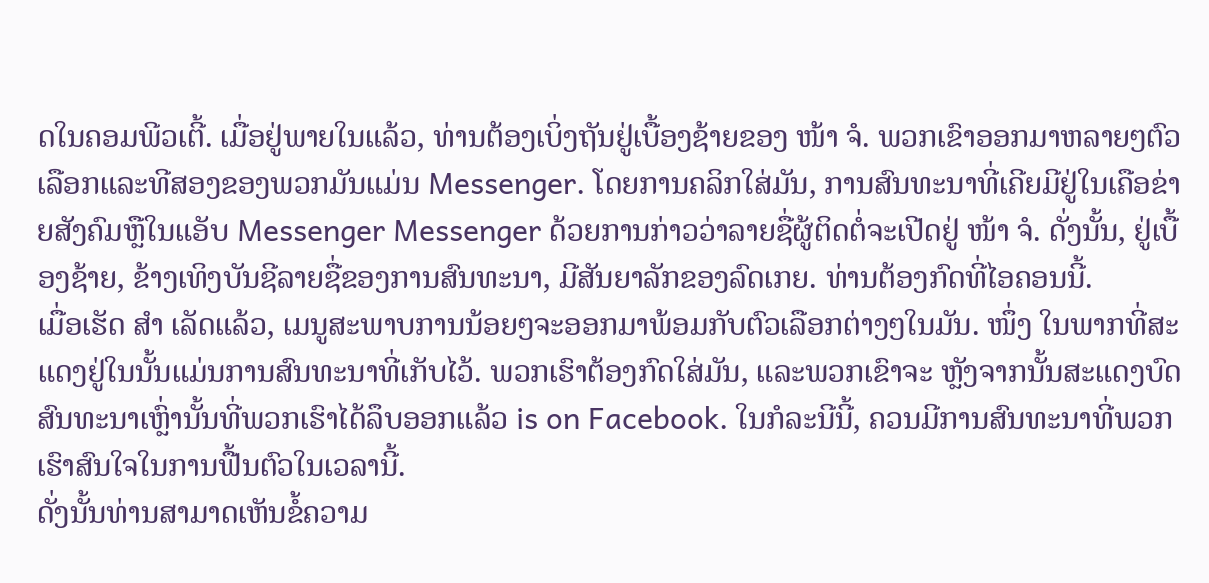ດໃນຄອມພີວເຕີ້. ເມື່ອຢູ່ພາຍໃນແລ້ວ, ທ່ານຕ້ອງເບິ່ງຖັນຢູ່ເບື້ອງຊ້າຍຂອງ ໜ້າ ຈໍ. ພວກເຂົາອອກມາຫລາຍໆຕົວເລືອກແລະທີສອງຂອງພວກມັນແມ່ນ Messenger. ໂດຍການຄລິກໃສ່ມັນ, ການສົນທະນາທີ່ເຄີຍມີຢູ່ໃນເຄືອຂ່າຍສັງຄົມຫຼືໃນແອັບ Messenger Messenger ດ້ວຍການກ່າວວ່າລາຍຊື່ຜູ້ຕິດຕໍ່ຈະເປີດຢູ່ ໜ້າ ຈໍ. ດັ່ງນັ້ນ, ຢູ່ເບື້ອງຊ້າຍ, ຂ້າງເທິງບັນຊີລາຍຊື່ຂອງການສົນທະນາ, ມີສັນຍາລັກຂອງລົດເກຍ. ທ່ານຕ້ອງກົດທີ່ໄອຄອນນີ້.
ເມື່ອເຮັດ ສຳ ເລັດແລ້ວ, ເມນູສະພາບການນ້ອຍໆຈະອອກມາພ້ອມກັບຕົວເລືອກຕ່າງໆໃນມັນ. ໜຶ່ງ ໃນພາກທີ່ສະແດງຢູ່ໃນນັ້ນແມ່ນການສົນທະນາທີ່ເກັບໄວ້. ພວກເຮົາຕ້ອງກົດໃສ່ມັນ, ແລະພວກເຂົາຈະ ຫຼັງຈາກນັ້ນສະແດງບົດສົນທະນາເຫຼົ່ານັ້ນທີ່ພວກເຮົາໄດ້ລຶບອອກແລ້ວ is on Facebook. ໃນກໍລະນີນີ້, ຄວນມີການສົນທະນາທີ່ພວກເຮົາສົນໃຈໃນການຟື້ນຕົວໃນເວລານີ້.
ດັ່ງນັ້ນທ່ານສາມາດເຫັນຂໍ້ຄວາມ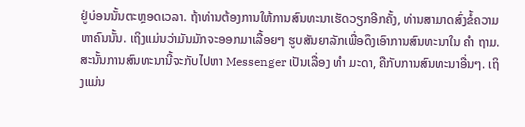ຢູ່ບ່ອນນັ້ນຕະຫຼອດເວລາ. ຖ້າທ່ານຕ້ອງການໃຫ້ການສົນທະນາເຮັດວຽກອີກຄັ້ງ, ທ່ານສາມາດສົ່ງຂໍ້ຄວາມຫາຄົນນັ້ນ. ເຖິງແມ່ນວ່າມັນມັກຈະອອກມາເລື້ອຍໆ ຮູບສັນຍາລັກເພື່ອດຶງເອົາການສົນທະນາໃນ ຄຳ ຖາມ. ສະນັ້ນການສົນທະນານີ້ຈະກັບໄປຫາ Messenger ເປັນເລື່ອງ ທຳ ມະດາ, ຄືກັບການສົນທະນາອື່ນໆ. ເຖິງແມ່ນ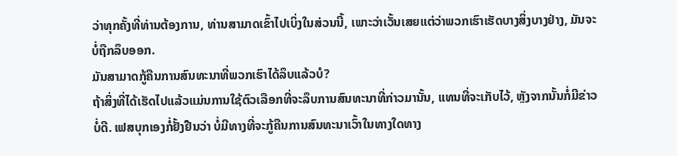ວ່າທຸກຄັ້ງທີ່ທ່ານຕ້ອງການ, ທ່ານສາມາດເຂົ້າໄປເບິ່ງໃນສ່ວນນີ້, ເພາະວ່າເວັ້ນເສຍແຕ່ວ່າພວກເຮົາເຮັດບາງສິ່ງບາງຢ່າງ, ມັນຈະບໍ່ຖືກລຶບອອກ.
ມັນສາມາດກູ້ຄືນການສົນທະນາທີ່ພວກເຮົາໄດ້ລຶບແລ້ວບໍ?
ຖ້າສິ່ງທີ່ໄດ້ເຮັດໄປແລ້ວແມ່ນການໃຊ້ຕົວເລືອກທີ່ຈະລຶບການສົນທະນາທີ່ກ່າວມານັ້ນ, ແທນທີ່ຈະເກັບໄວ້, ຫຼັງຈາກນັ້ນກໍ່ມີຂ່າວບໍ່ດີ. ເຟສບຸກເອງກໍ່ຢັ້ງຢືນວ່າ ບໍ່ມີທາງທີ່ຈະກູ້ຄືນການສົນທະນາເວົ້າໃນທາງໃດທາງ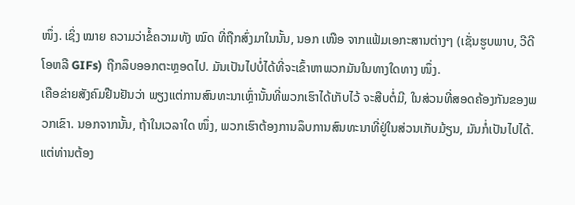ໜຶ່ງ. ເຊິ່ງ ໝາຍ ຄວາມວ່າຂໍ້ຄວາມທັງ ໝົດ ທີ່ຖືກສົ່ງມາໃນນັ້ນ, ນອກ ເໜືອ ຈາກແຟ້ມເອກະສານຕ່າງໆ (ເຊັ່ນຮູບພາບ, ວີດີໂອຫລື GIFs) ຖືກລຶບອອກຕະຫຼອດໄປ. ມັນເປັນໄປບໍ່ໄດ້ທີ່ຈະເຂົ້າຫາພວກມັນໃນທາງໃດທາງ ໜຶ່ງ.
ເຄືອຂ່າຍສັງຄົມຢືນຢັນວ່າ ພຽງແຕ່ການສົນທະນາເຫຼົ່ານັ້ນທີ່ພວກເຮົາໄດ້ເກັບໄວ້ ຈະສືບຕໍ່ມີ, ໃນສ່ວນທີ່ສອດຄ້ອງກັນຂອງພວກເຂົາ. ນອກຈາກນັ້ນ, ຖ້າໃນເວລາໃດ ໜຶ່ງ, ພວກເຮົາຕ້ອງການລຶບການສົນທະນາທີ່ຢູ່ໃນສ່ວນເກັບມ້ຽນ, ມັນກໍ່ເປັນໄປໄດ້. ແຕ່ທ່ານຕ້ອງ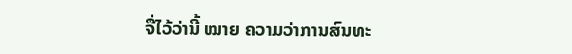ຈື່ໄວ້ວ່ານີ້ ໝາຍ ຄວາມວ່າການສົນທະ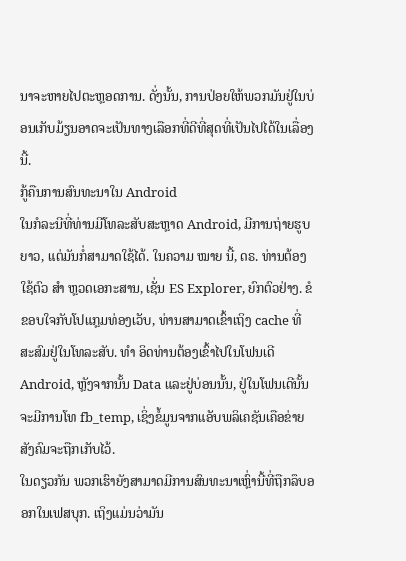ນາຈະຫາຍໄປຕະຫຼອດການ. ດັ່ງນັ້ນ, ການປ່ອຍໃຫ້ພວກມັນຢູ່ໃນບ່ອນເກັບມ້ຽນອາດຈະເປັນທາງເລືອກທີ່ດີທີ່ສຸດທີ່ເປັນໄປໄດ້ໃນເລື່ອງນີ້.
ກູ້ຄືນການສົນທະນາໃນ Android
ໃນກໍລະນີທີ່ທ່ານມີໂທລະສັບສະຫຼາດ Android, ມີການຖ່າຍຮູບຍາວ, ແຕ່ມັນກໍ່ສາມາດໃຊ້ໄດ້. ໃນຄວາມ ໝາຍ ນີ້, ດຣ. ທ່ານຕ້ອງໃຊ້ຕົວ ສຳ ຫຼວດເອກະສານ, ເຊັ່ນ ES Explorer, ຍົກຕົວຢ່າງ. ຂໍຂອບໃຈກັບໂປແກຼມທ່ອງເວັບ, ທ່ານສາມາດເຂົ້າເຖິງ cache ທີ່ສະສົມຢູ່ໃນໂທລະສັບ. ທຳ ອິດທ່ານຕ້ອງເຂົ້າໄປໃນໂຟນເດີ Android, ຫຼັງຈາກນັ້ນ Data ແລະຢູ່ບ່ອນນັ້ນ, ຢູ່ໃນໂຟນເດີນັ້ນຈະມີການໂທ fb_temp, ເຊິ່ງຂໍ້ມູນຈາກແອັບພລິເຄຊັນເຄືອຂ່າຍສັງຄົມຈະຖືກເກັບໄວ້.
ໃນດຽວກັນ ພວກເຮົາຍັງສາມາດມີການສົນທະນາເຫຼົ່ານີ້ທີ່ຖືກລຶບອອກໃນເຟສບຸກ. ເຖິງແມ່ນວ່າມັນ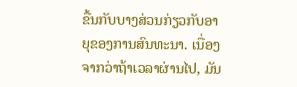ຂື້ນກັບບາງສ່ວນກ່ຽວກັບອາຍຸຂອງການສົນທະນາ. ເນື່ອງຈາກວ່າຖ້າເວລາຜ່ານໄປ, ມັນ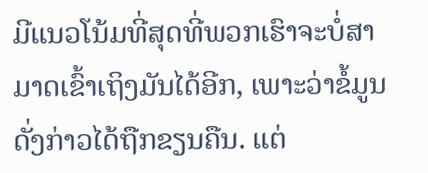ມີແນວໂນ້ມທີ່ສຸດທີ່ພວກເຮົາຈະບໍ່ສາມາດເຂົ້າເຖິງມັນໄດ້ອີກ, ເພາະວ່າຂໍ້ມູນດັ່ງກ່າວໄດ້ຖືກຂຽນຄືນ. ແຕ່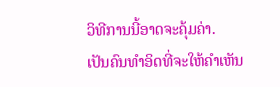ວິທີການນີ້ອາດຈະຄຸ້ມຄ່າ.
ເປັນຄົນທໍາອິດທີ່ຈະໃຫ້ຄໍາເຫັນ